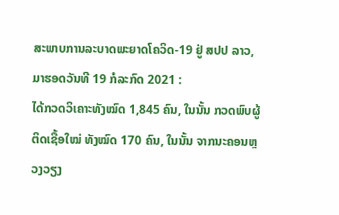ສະພາບການລະບາດພະຍາດໂຄວິດ-19 ຢູ່ ສປປ ລາວ, ມາຮອດວັນທີ 19 ກໍລະກົດ 2021 :
ໄດ້ກວດວິເຄາະທັງໝົດ 1,845 ຄົນ, ໃນນັ້ນ ກວດພົບຜູ້ຕິດເຊື້ອໃໝ່ ທັງໝົດ 170 ຄົນ, ໃນນັ້ນ ຈາກນະຄອນຫຼວງວຽງ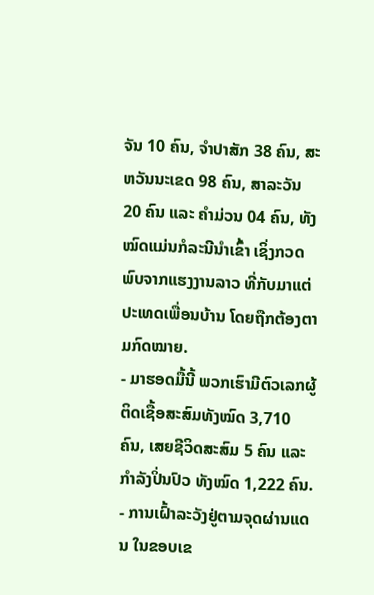ຈັນ 10 ຄົນ, ຈໍາປາສັກ 38 ຄົນ, ສະຫວັນນະເຂດ 98 ຄົນ, ສາລະວັນ 20 ຄົນ ແລະ ຄໍາມ່ວນ 04 ຄົນ, ທັງໝົດແມ່ນກໍລະນີນຳເຂົ້າ ເຊິ່ງກວດພົບຈາກແຮງງານລາວ ທີ່ກັບມາແຕ່ປະເທດເພື່ອນບ້ານ ໂດຍຖືກຕ້ອງຕາມກົດໝາຍ.
- ມາຮອດມື້ນີ້ ພວກເຮົາມີຕົວເລກຜູ້ຕິດເຊື້ອສະສົມທັງໝົດ 3,710 ຄົນ, ເສຍຊີວິດສະສົມ 5 ຄົນ ແລະ ກໍາລັງປິ່ນປົວ ທັງໝົດ 1,222 ຄົນ.
- ການເຝົ້າລະວັງຢູ່ຕາມຈຸດຜ່ານແດນ ໃນຂອບເຂ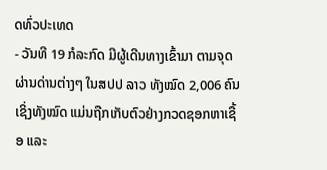ດທົ່ວປະເທດ
- ວັນທີ 19 ກໍລະກົດ ມີຜູ້ເດີນທາງເຂົ້າມາ ຕາມຈຸດຜ່ານດ່ານຕ່າງໆ ໃນສປປ ລາວ ທັງໝົດ 2,006 ຄົນ ເຊິ່ງທັງໝົດ ແມ່ນຖືກເກັບຕົວຢ່າງກວດຊອກຫາເຊື້ອ ແລະ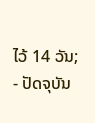ໄວ້ 14 ວັນ;
- ປັດຈຸບັນ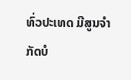ທົ່ວປະເທດ ມີສູນຈຳກັດບໍ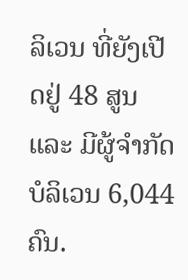ລິເວນ ທີ່ຍັງເປີດຢູ່ 48 ສູນ ແລະ ມີຜູ້ຈຳກັດບໍລິເວນ 6,044 ຄົນ.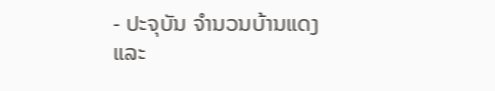- ປະຈຸບັນ ຈຳນວນບ້ານແດງ ແລະ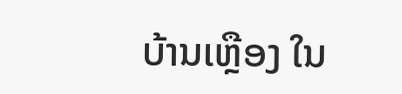ບ້ານເຫຼືອງ ໃນ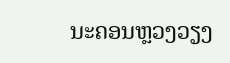ນະຄອນຫຼວງວຽງ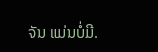ຈັນ ແມ່ນບໍ່ມີ.